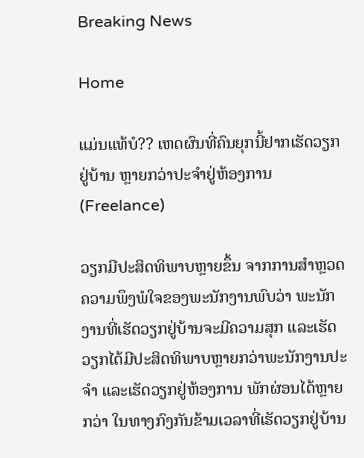Breaking News

Home

ແມ່ນແທ້ບໍ?? ເຫດຜົນທີ່ຄົນຍຸກນີ້ຢາກເຮັດວຽກຢູ່ບ້ານ ຫຼາຍກວ່າປະຈຳຢູ່ຫ້ອງການ (Freelance)

ວຽກມີປະສິດທິພາບຫຼາຍຂຶ້ນ ຈາກການສໍາຫຼວດຄວາມພຶງພໍໃຈຂອງພະນັກງານພົບວ່າ ພະນັກງານທີ່ເຮັດວຽກຢູ່ບ້ານຈະມີຄວາມສຸກ ແລະເຮັດວຽກໄດ້ມີປະສິດທິພາບຫຼາຍກວ່າພະນັກງານປະຈຳ ແລະເຮັດວຽກຢູ່ຫ້ອງການ ພັກຜ່ອນໄດ້ຫຼາຍກວ່າ ໃນທາງກົງກັນຂ້າມເວລາທີ່ເຮັດວຽກຢູ່ບ້ານ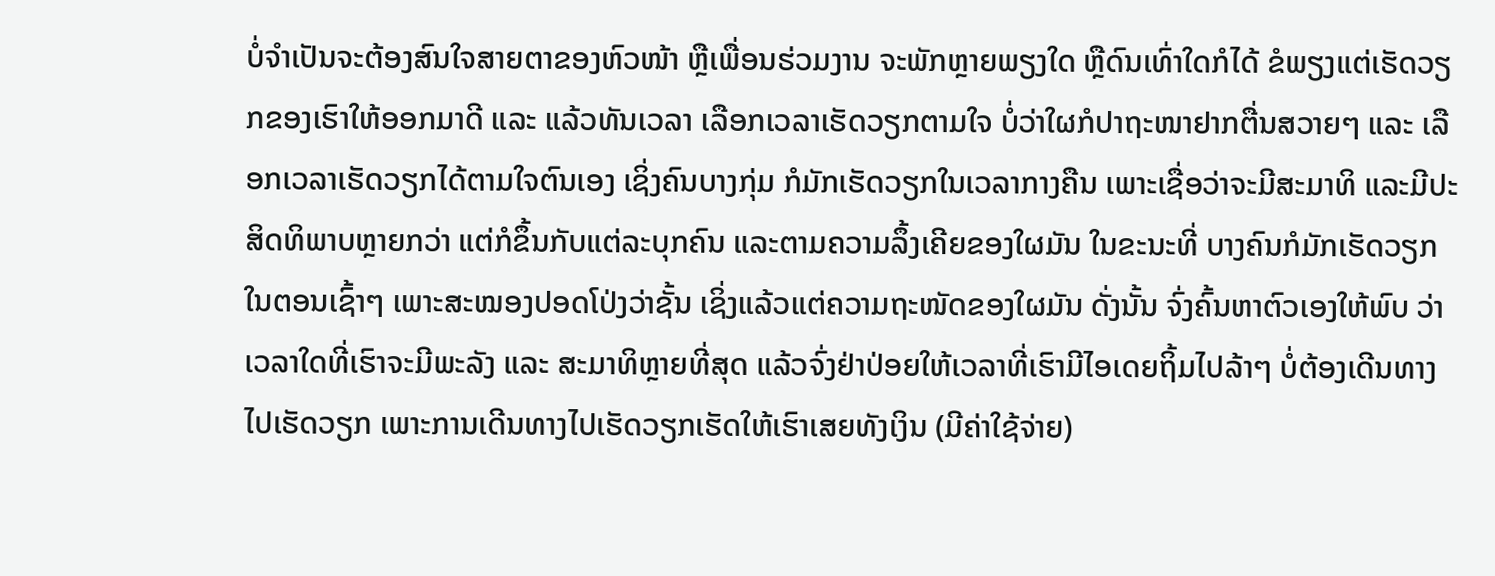ບໍ່ຈຳເປັນຈະຕ້ອງສົນໃຈສາຍຕາຂອງຫົວໜ້າ ຫຼືເພື່ອນຮ່ວມງານ ຈະພັກຫຼາຍພຽງໃດ ຫຼືດົນເທົ່າໃດກໍໄດ້ ຂໍພຽງແຕ່ເຮັດວຽກຂອງເຮົາໃຫ້ອອກມາດີ ແລະ ແລ້ວທັນເວລາ ເລືອກເວລາເຮັດວຽກຕາມໃຈ ບໍ່ວ່າໃຜກໍປາຖະໜາຢາກຕື່ນສວາຍໆ ແລະ ເລືອກເວລາເຮັດວຽກໄດ້ຕາມໃຈຕົນເອງ ເຊິ່ງຄົນບາງກຸ່ມ ກໍມັກເຮັດວຽກໃນເວລາກາງຄືນ ເພາະເຊື່ອວ່າຈະມີສະມາທິ ແລະມີປະສິດທິພາບຫຼາຍກວ່າ ແຕ່ກໍຂຶ້ນກັບແຕ່ລະບຸກຄົນ ແລະຕາມຄວາມລຶ້ງເຄີຍຂອງໃຜມັນ ໃນຂະນະທີ່ ບາງຄົນກໍມັກເຮັດວຽກໃນຕອນເຊົ້າໆ ເພາະສະໝອງປອດໂປ່ງວ່າຊັ້ນ ເຊິ່ງແລ້ວແຕ່ຄວາມຖະໜັດຂອງໃຜມັນ ດັ່ງນັ້ນ ຈົ່ງຄົ້ນຫາຕົວເອງໃຫ້ພົບ ວ່າເວລາໃດທີ່ເຮົາຈະມີພະລັງ ແລະ ສະມາທິຫຼາຍທີ່ສຸດ ແລ້ວຈົ່ງຢ່າປ່ອຍໃຫ້ເວລາທີ່ເຮົາມີໄອເດຍຖິ້ມໄປລ້າໆ ບໍ່ຕ້ອງເດີນທາງໄປເຮັດວຽກ ເພາະການເດີນທາງໄປເຮັດວຽກເຮັດໃຫ້ເຮົາເສຍທັງເງິນ (ມີຄ່າໃຊ້ຈ່າຍ)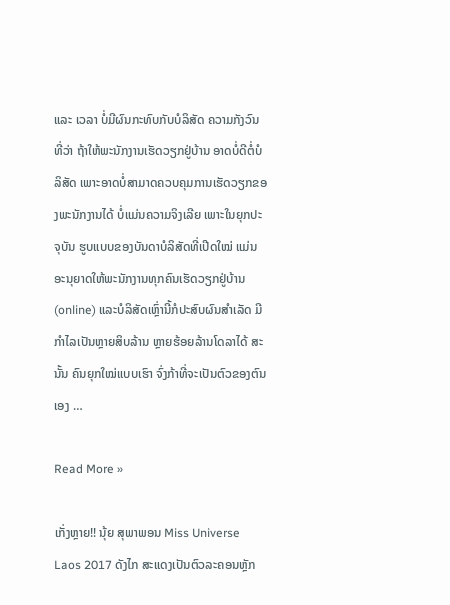ແລະ ເວລາ ບໍ່ມີຜົນກະທົບກັບບໍລິສັດ ຄວາມກັງວົນທີ່ວ່າ ຖ້າໃຫ້ພະນັກງານເຮັດວຽກຢູ່ບ້ານ ອາດບໍ່ດີຕໍ່ບໍລິສັດ ເພາະອາດບໍ່ສາມາດຄວບຄຸມການເຮັດວຽກຂອງພະນັກງານໄດ້ ບໍ່ແມ່ນຄວາມຈິງເລີຍ ເພາະໃນຍຸກປະຈຸບັນ ຮູບແບບຂອງບັນດາບໍລິສັດທີ່ເປີດໃໝ່ ແມ່ນອະນຸຍາດໃຫ້ພະນັກງານທຸກຄົນເຮັດວຽກຢູ່ບ້ານ (online) ແລະບໍລິສັດເຫຼົ່ານີ້ກໍປະສົບຜົນສຳເລັດ ມີກຳໄລເປັນຫຼາຍສິບລ້ານ ຫຼາຍຮ້ອຍລ້ານໂດລາໄດ້ ສະນັ້ນ ຄົນຍຸກໃໝ່ແບບເຮົາ ຈົ່ງກ້າທີ່ຈະເປັນຕົວຂອງຕົນເອງ …

Read More »

ເກັ່ງຫຼາຍ!! ນຸ້ຍ ສຸພາພອນ Miss Universe Laos 2017 ດັງໄກ ສະແດງເປັນຕົວລະຄອນຫຼັກ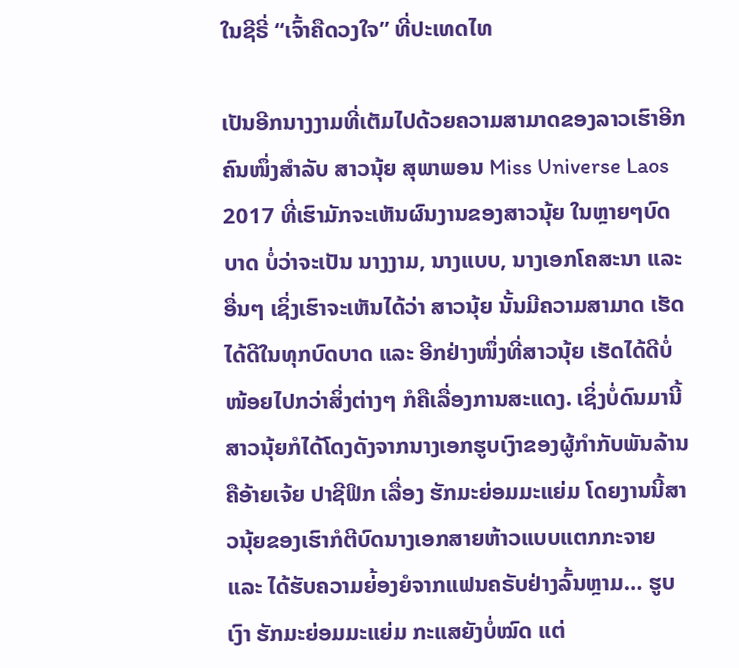ໃນຊີຣີ່ “ເຈົ້າຄືດວງໃຈ” ທີ່ປະເທດໄທ

ເປັນອີກນາງງາມທີ່ເຕັມໄປດ້ວຍຄວາມສາມາດຂອງລາວເຮົາອີກຄົນໜຶ່ງສໍາລັບ ສາວນຸ້ຍ ສຸພາພອນ Miss Universe Laos 2017 ທີ່ເຮົາມັກຈະເຫັນຜົນງານຂອງສາວນຸ້ຍ ໃນຫຼາຍໆບົດບາດ ບໍ່ວ່າຈະເປັນ ນາງງາມ, ນາງແບບ, ນາງເອກໂຄສະນາ ແລະອື່ນໆ ເຊິ່ງເຮົາຈະເຫັນໄດ້ວ່າ ສາວນຸ້ຍ ນັ້ນມີຄວາມສາມາດ ເຮັດໄດ້ດີໃນທຸກບົດບາດ ແລະ ອີກຢ່າງໜຶ່ງທີ່ສາວນຸ້ຍ ເຮັດໄດ້ດີບໍ່ໜ້ອຍໄປກວ່າສິ່ງຕ່າງໆ ກໍຄືເລື່ອງການສະແດງ. ເຊິ່ງບໍ່ດົນມານີ້ ສາວນຸ້ຍກໍໄດ້ໂດງດັງຈາກນາງເອກຮູບເງົາຂອງຜູ້ກໍາກັບພັນລ້ານ ຄືອ້າຍເຈ້ຍ ປາຊີຟິກ ເລື່ອງ ຮັກມະຍ່ອມມະແຍ່ມ ໂດຍງານນີ້ສາວນຸ້ຍຂອງເຮົາກໍຕີບົດນາງເອກສາຍຫ້າວແບບແຕກກະຈາຍ ແລະ ໄດ້ຮັບຄວາມຍ່້ອງຍໍຈາກແຟນຄຣັບຢ່າງລົ້ນຫຼາມ… ຮູບເງົາ ຮັກມະຍ່ອມມະແຍ່ມ ກະແສຍັງບໍ່ໝົດ ແຕ່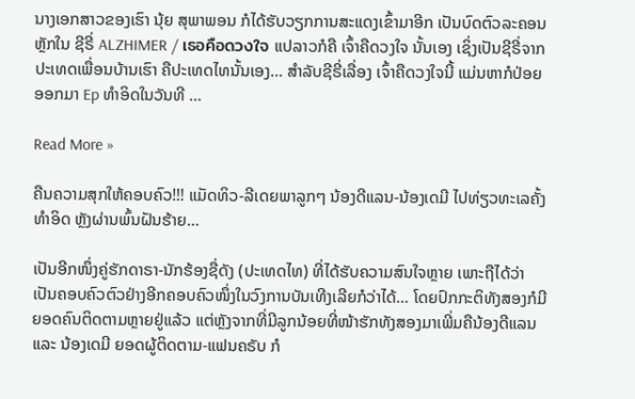ນາງເອກສາວຂອງເຮົາ ນຸ້ຍ ສຸພາພອນ ກໍໄດ້ຮັບວຽກການສະແດງເຂົ້າມາອີກ ເປັນບົດຕົວລະຄອນຫຼັກໃນ ຊີຣີ່ ALZHIMER / เธอคือดวงใจ ແປລາວກໍຄື ເຈົ້າຄືດວງໃຈ ນັ້ນເອງ ເຊິ່ງເປັນຊີຣີ່ຈາກປະເທດເພື່ອນບ້ານເຮົາ ຄືປະເທດໄທນັ້ນເອງ… ສໍາລັບຊີຣີ່ເລື່ອງ ເຈົ້າຄືດວງໃຈນີ້ ແມ່ນຫາກໍປ່ອຍອອກມາ Ep ທໍາອິດໃນວັນທີ …

Read More »

ຄືນຄວາມສຸກໃຫ້ຄອບຄົວ!!! ແມັດທິວ-ລີເດຍພາລູກໆ ນ້ອງດີແລນ-ນ້ອງເດມີ ໄປທ່ຽວທະເລຄັ້ງທໍາອິດ ຫຼັງຜ່ານພົ້ນຝັນຮ້າຍ…

ເປັນອີກໜຶ່ງຄູ່ຮັກດາຣາ-ນັກຮ້ອງຊື່ດັງ (ປະເທດໄທ) ທີ່ໄດ້ຮັບຄວາມສົນໃຈຫຼາຍ ເພາະຖືໄດ້ວ່າເປັນຄອບຄົວຕົວຢ່າງອີກຄອບຄົວໜຶ່ງໃນວົງການບັນເທີງເລີຍກໍວ່າໄດ້… ໂດຍປົກກະຕິທັງສອງກໍມີຍອດຄົນຕິດຕາມຫຼາຍຢູ່ແລ້ວ ແຕ່ຫຼັງຈາກທີ່ມີລູກນ້ອຍທີ່ໜ້າຮັກທັງສອງມາເພີ່ມຄືນ້ອງດີແລນ ແລະ ນ້ອງເດມີ ຍອດຜູ້ຕິດຕາມ-ແຟນຄຣັບ ກໍ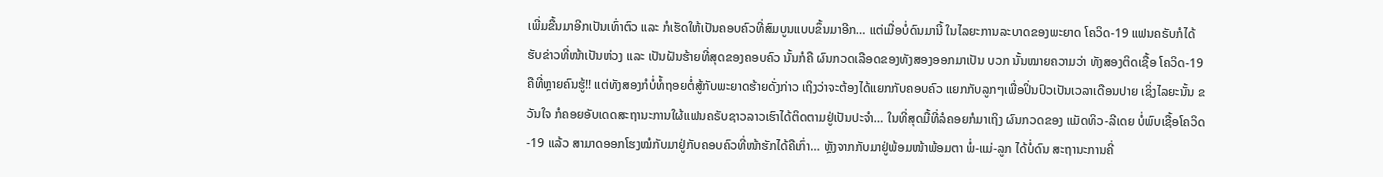ເພີ່ມຂື້ນມາອີກເປັນເທົ່າຕົວ ແລະ ກໍເຮັດໃຫ້ເປັນຄອບຄົວທີ່ສົມບູນແບບຂຶ້ນມາອີກ… ແຕ່ເມື່ອບໍ່ດົນມານີ້ ໃນໄລຍະການລະບາດຂອງພະຍາດ ໂຄວິດ-19 ແຟນຄຣັບກໍໄດ້ຮັບຂ່າວທີ່ໜ້າເປັນຫ່ວງ ແລະ ເປັນຝັນຮ້າຍທີ່ສຸດຂອງຄອບຄົວ ນັ້ນກໍຄື ຜົນກວດເລືອດຂອງທັງສອງອອກມາເປັນ ບວກ ນັ້ນໝາຍຄວາມວ່າ ທັງສອງຕິດເຊື້ອ ໂຄວິດ-19 ຄືທີ່ຫຼາຍຄົນຮູ້!! ແຕ່ທັງສອງກໍບໍ່ທໍ້ຖອຍຕໍ່ສູ້ກັບພະຍາດຮ້າຍດັ່ງກ່າວ ເຖິງວ່າຈະຕ້ອງໄດ້ແຍກກັບຄອບຄົວ ແຍກກັບລູກໆເພື່ອປິ່ນປົວເປັນເວລາເດືອນປາຍ ເຊິ່ງໄລຍະນັ້ນ ຂວັນໃຈ ກໍຄອຍອັບເດດສະຖານະການໃຜ້ແຟນຄຣັບຊາວລາວເຮົາໄດ້ຕິດຕາມຢູ່ເປັນປະຈໍາ… ໃນທີ່ສຸດມື້ທີ່ລໍຄອຍກໍມາເຖິງ ຜົນກວດຂອງ ແມັດທິວ-ລີເດຍ ບໍ່ພົບເຊື້ອໂຄວິດ-19 ແລ້ວ ສາມາດອອກໂຮງໝໍກັບມາຢູ່ກັບຄອບຄົວທີ່ໜ້າຮັກໄດ້ຄືເກົ່າ… ຫຼັງຈາກກັບມາຢູ່ພ້ອມໜ້າພ້ອມຕາ ພໍ່-ແມ່-ລູກ ໄດ້ບໍ່ດົນ ສະຖານະການຄີ່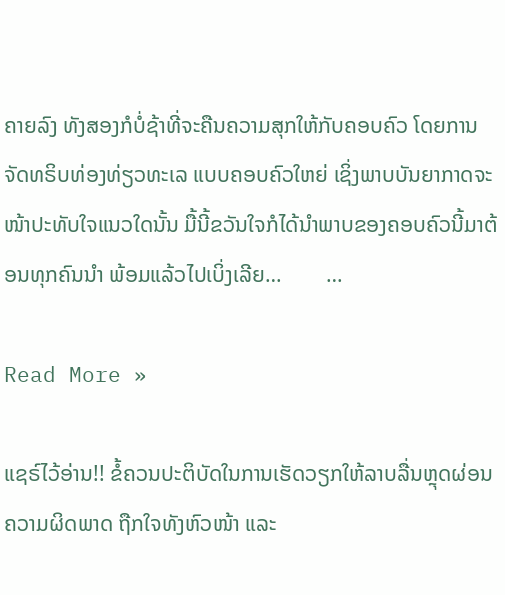ຄາຍລົງ ທັງສອງກໍບໍ່ຊ້າທີ່ຈະຄືນຄວາມສຸກໃຫ້ກັບຄອບຄົວ ໂດຍການຈັດທຣິບທ່ອງທ່ຽວທະເລ ແບບຄອບຄົວໃຫຍ່ ເຊິ່ງພາບບັນຍາກາດຈະໜ້າປະທັບໃຈແນວໃດນັ້ນ ມື້ນີ້ຂວັນໃຈກໍໄດ້ນໍາພາບຂອງຄອບຄົວນີ້ມາຕ້ອນທຸກຄົນນໍາ ພ້ອມແລ້ວໄປເບິ່ງເລີຍ…        …

Read More »

ແຊຣ໌ໄວ້ອ່ານ!! ຂໍ້ຄວນປະຕິບັດໃນການເຮັດວຽກໃຫ້ລາບລື່ນຫຼຸດຜ່ອນຄວາມຜິດພາດ ຖືກໃຈທັງຫົວໜ້າ ແລະ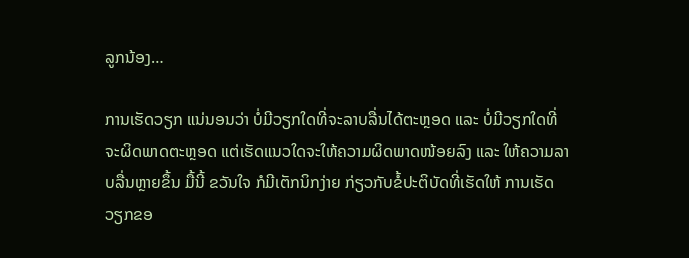ລູກນ້ອງ…

ການເຮັດວຽກ ແນ່ນອນວ່າ ບໍ່ມີວຽກໃດທີ່ຈະລາບລື່ນໄດ້ຕະຫຼອດ ແລະ ບໍ່ມີວຽກໃດທີ່ຈະຜິດພາດຕະຫຼອດ ແຕ່ເຮັດແນວໃດຈະໃຫ້ຄວາມຜິດພາດໜ້ອຍລົງ ແລະ ໃຫ້ຄວາມລາບລື່ນຫຼາຍຂຶ້ນ ມື້ນີ້ ຂວັນໃຈ ກໍມີເຕັກນິກງ່າຍ ກ່ຽວກັບຂໍ້ປະຕິບັດທີ່ເຮັດໃຫ້ ການເຮັດວຽກຂອ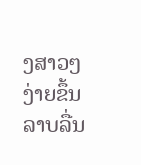ງສາວໆງ່າຍຂຶ້ນ ລາບລື່ນ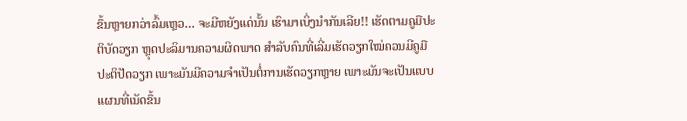ຂຶ້ນຫຼາຍກວ່າລົ້ມເຫຼວ… ຈະມີຫຍັງແດ່ນັ້ນ ເຮົາມາເບິ່ງນໍາກັນເລີຍ!! ເຮັດຕາມຄູມືປະຕິບັດວຽກ ຫຼຸດປະລິມານຄວາມຜິດພາດ ສຳລັບຄົນທີ່ເລີ່ມເຮັດວຽກໃໝ່ຄວນມີຄູມືປະຕິປັດວຽກ ເພາະມັນມີຄວາມຈຳເປັນຕໍ່ການເຮັດວຽກຫຼາຍ ເພາະມັນຈະເປັນແບບແຜນທີ່ເນັດຂຶ້ນ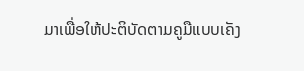ມາເພື່ອໃຫ້ປະຕິບັດຕາມຄູມືແບບເຄັງ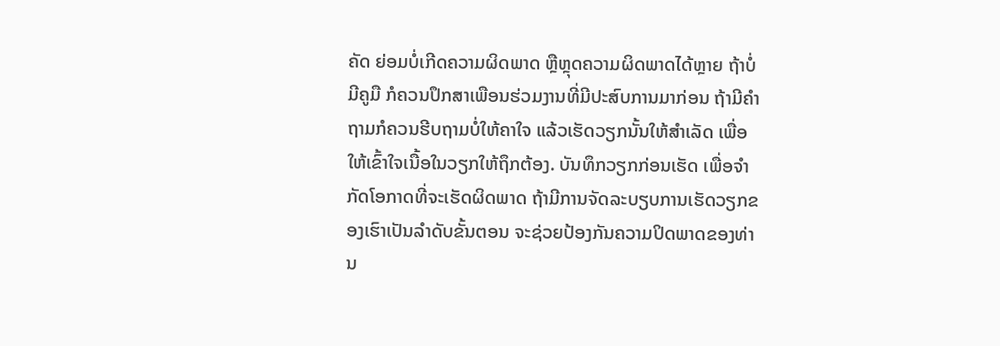ຄັດ ຍ່ອມບໍ່ເກີດຄວາມຜິດພາດ ຫຼືຫຼຸດຄວາມຜິດພາດໄດ້ຫຼາຍ ຖ້າບໍ່ມີຄູມື ກໍຄວນປຶກສາເພືອນຮ່ວມງານທີ່ມີປະສົບການມາກ່ອນ ຖ້າມີຄຳຖາມກໍຄວນຮີບຖາມບໍ່ໃຫ້ຄາໃຈ ແລ້ວເຮັດວຽກນັ້ນໃຫ້ສຳເລັດ ເພື່ອໃຫ້ເຂົ້າໃຈເນື້ອໃນວຽກໃຫ້ຖຶກຕ້ອງ. ບັນທຶກວຽກກ່ອນເຮັດ ເພື່ອຈຳກັດໂອກາດທີ່ຈະເຮັດຜິດພາດ ຖ້າມີການຈັດລະບຽບການເຮັດວຽກຂອງເຮົາເປັນລຳດັບຂັ້ນຕອນ ຈະຊ່ວຍປ້ອງກັນຄວາມປິດພາດຂອງທ່ານ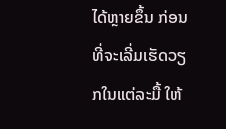ໄດ້ຫຼາຍຂຶ້ນ ກ່ອນທີ່ຈະເລີ່ມເຮັດວຽກໃນແຕ່ລະມື້ ໃຫ້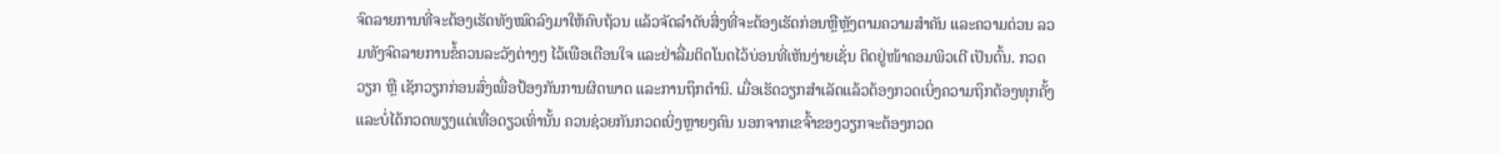ຈົດລາຍການທີ່ຈະຕ້ອງເຮັດທັງໝົດລົງມາໃຫ້ຄົບຖ້ວນ ແລ້ວຈັດລຳດັບສິ່ງທີ່ຈະຕ້ອງເຮັດກ່ອນຫຼືຫຼັງຕາມຄວາມສຳຄັນ ແລະຄວາມດ່ວນ ລວມທັງຈົດລາຍການຂໍ້ຄວນລະວັງຕ່າງໆ ໄວ້ເພືອເຕືອນໃຈ ແລະຢ່າລື່ມຕິດໂນດໄວ້ບ່ອນທີ່ເຫັນງ່າຍເຊັ່ນ ຕິດຢູ່ໜ້າຄອມພິວເຕີ ເປັນຕົ້ນ. ກວດວຽກ ຫຼື ເຊັກວຽກກ່ອນສົ່ງເພື່ອປ້ອງກັນການຜິດພາດ ແລະການຖຶກຕຳນິ. ເມື່ອເຮັດວຽກສຳເລັດແລ້ວຕ້ອງກວດເບິ່ງຄວາມຖຶກຕ້ອງທຸກຄັ້ງ ແລະບໍ່ໄດ້ກວດພຽງແຕ່ເທື່ອດຽວເທົ່ານັ້ນ ຄວນຊ່ວຍກັນກວດເບິ່ງຫຼາຍໆຄົນ ນອກຈາກເຂຈົ້າຂອງວຽກຈະຕ້ອງກວດ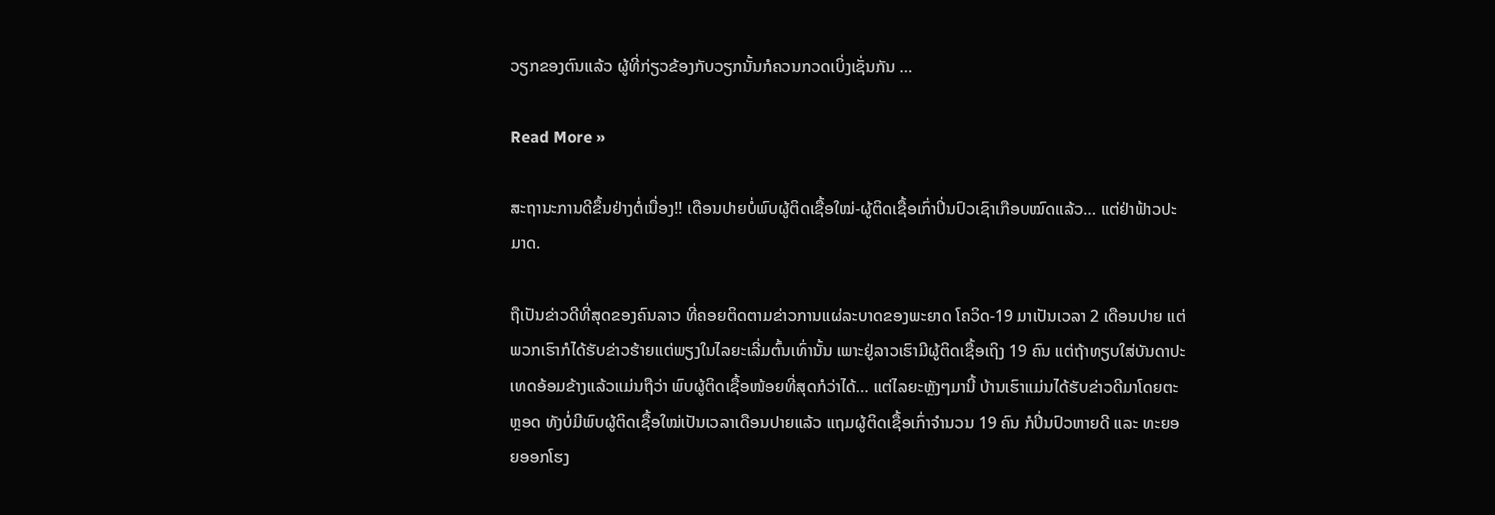ວຽກຂອງຕົນແລ້ວ ຜູ້ທີ່ກ່ຽວຂ້ອງກັບວຽກນັ້ນກໍຄວນກວດເບິ່ງເຊັ່ນກັນ …

Read More »

ສະຖານະການດີຂຶ້ນຢ່າງຕໍ່ເນື່ອງ!! ເດືອນປາຍບໍ່ພົບຜູ້ຕິດເຊື້ອໃໝ່-ຜູ້ຕິດເຊື້ອເກົ່າປິ່ນປົວເຊົາເກືອບໝົດແລ້ວ… ແຕ່ຢ່າຟ້າວປະມາດ.

ຖືເປັນຂ່າວດີທີ່ສຸດຂອງຄົນລາວ ທີ່ຄອຍຕິດຕາມຂ່າວການແຜ່ລະບາດຂອງພະຍາດ ໂຄວິດ-19 ມາເປັນເວລາ 2 ເດືອນປາຍ ແຕ່ພວກເຮົາກໍໄດ້ຮັບຂ່າວຮ້າຍແຕ່ພຽງໃນໄລຍະເລີ່ມຕົ້ນເທົ່ານັ້ນ ເພາະຢູ່ລາວເຮົາມີຜູ້ຕິດເຊື້ອເຖິງ 19 ຄົນ ແຕ່ຖ້າທຽບໃສ່ບັນດາປະເທດອ້ອມຂ້າງແລ້ວແມ່ນຖືວ່າ ພົບຜູ້ຕິດເຊື້ອໜ້ອຍທີ່ສຸດກໍວ່າໄດ້… ແຕ່ໄລຍະຫຼັງໆມານີ້ ບ້ານເຮົາແມ່ນໄດ້ຮັບຂ່າວດີມາໂດຍຕະຫຼອດ ທັງບໍ່ມີພົບຜູ້ຕິດເຊື້ອໃໝ່ເປັນເວລາເດືອນປາຍແລ້ວ ແຖມຜູ້ຕິດເຊື້ອເກົ່າຈໍານວນ 19 ຄົນ ກໍປິ່ນປົວຫາຍດີ ແລະ ທະຍອຍອອກໂຮງ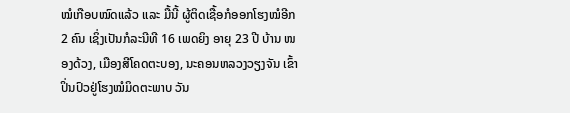ໝໍເກືອບໝົດແລ້ວ ແລະ ມື້ນີ້ ຜູ້ຕິດເຊື້ອກໍອອກໂຮງໝໍອີກ 2 ຄົນ ເຊິ່ງເປັນກໍລະນີທີ 16 ເພດຍິງ ອາຍຸ 23 ປີ ບ້ານ ໜອງດ້ວງ, ເມືອງສີໂຄດຕະບອງ, ນະຄອນຫລວງວຽງຈັນ ເຂົ້າປິ່ນປົວຢູ່ໂຮງໝໍມິດຕະພາບ ວັນ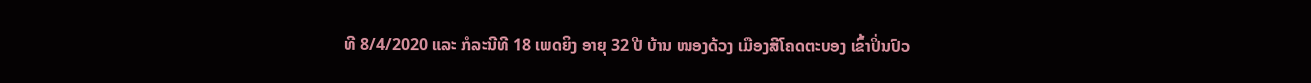ທີ 8/4/2020 ແລະ ກໍລະນີທີ 18 ເພດຍິງ ອາຍຸ 32 ປີ ບ້ານ ໜອງດ້ວງ ເມືອງສີໂຄດຕະບອງ ເຂົ້າປິ່ນປົວ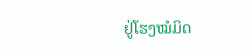ຢູ່ໂຮງໝໍມິດ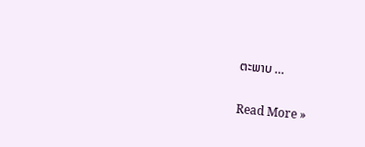ຕະພາບ …

Read More »